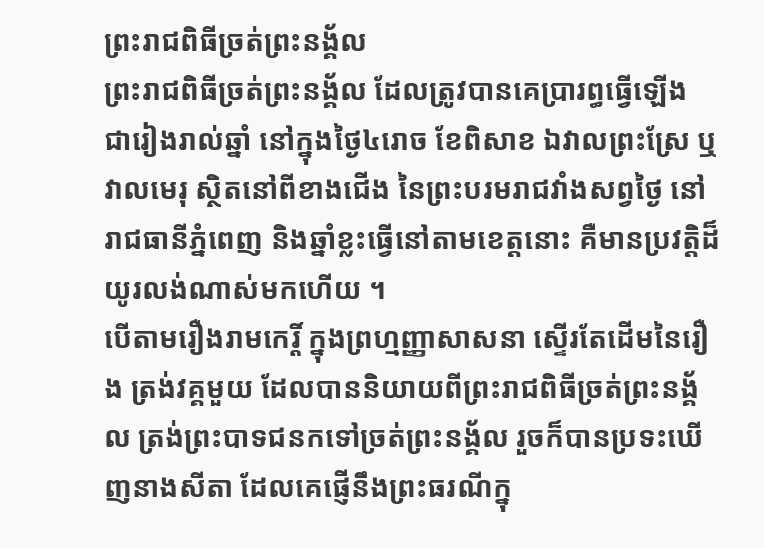ព្រះរាជពិធីច្រត់ព្រះនង្គ័ល
ព្រះរាជពិធីច្រត់ព្រះនង្គ័ល ដែលត្រូវបានគេប្រារព្ធធ្វើឡើង ជារៀងរាល់ឆ្នាំ នៅក្នុងថ្ងៃ៤រោច ខែពិសាខ ឯវាលព្រះស្រែ ឬវាលមេរុ ស្ថិតនៅពីខាងជើង នៃព្រះបរមរាជវាំងសព្វថ្ងៃ នៅរាជធានីភ្នំពេញ និងឆ្នាំខ្លះធ្វើនៅតាមខេត្តនោះ គឺមានប្រវត្តិដ៏យូរលង់ណាស់មកហើយ ។
បើតាមរឿងរាមកេរ្តិ៍ ក្នុងព្រហ្មញ្ញាសាសនា ស្ទើរតែដើមនៃរឿង ត្រង់វគ្គមួយ ដែលបាននិយាយពីព្រះរាជពិធីច្រត់ព្រះនង្គ័ល ត្រង់ព្រះបាទជនកទៅច្រត់ព្រះនង្គ័ល រួចក៏បានប្រទះឃើញនាងសីតា ដែលគេផ្ញើនឹងព្រះធរណីក្នុ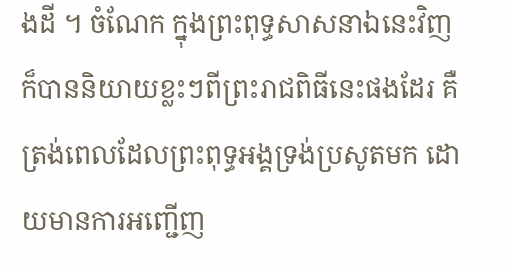ងដី ។ ចំណែក ក្នុងព្រះពុទ្ធសាសនាឯនេះវិញ ក៏បាននិយាយខ្លះៗពីព្រះរាជពិធីនេះផងដែរ គឺត្រង់ពេលដែលព្រះពុទ្ធអង្គទ្រង់ប្រសូតមក ដោយមានការអញ្ជើញ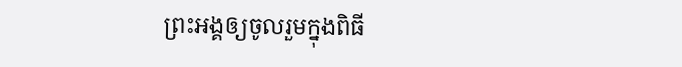ព្រះអង្គឲ្យចូលរួមក្នុងពិធី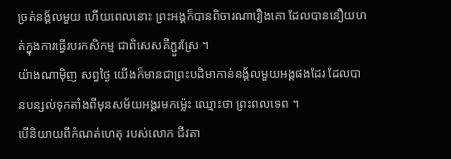ច្រត់នង្គ័លមួយ ហើយពេលនោះ ព្រះអង្គក៏បានពិចារណារឿងគោ ដែលបាននឿយហត់ក្នុងការធ្វើរបរកសិកម្ម ជាពិសេសគឺភ្ជួរស្រែ ។
យ៉ាងណាម៉ិញ សព្វថ្ងៃ យើងក៏មានជាព្រះបដិមាកាន់នង្គ័លមួយអង្គផងដែរ ដែលបានបន្សល់ទុកតាំងពីមុនសម័យអង្គរមកម្ល៉េះ ឈ្មោះថា ព្រះពលទេព ។
បើនិយាយពីកំណត់ហេតុ របស់លោក ជីវតា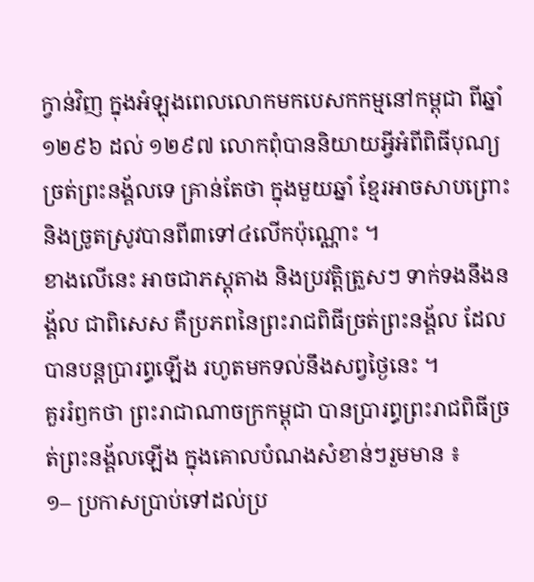ក្វាន់វិញ ក្នុងអំឡុងពេលលោកមកបេសកកម្មនៅកម្ពុជា ពីឆ្នាំ ១២៩៦ ដល់ ១២៩៧ លោកពុំបាននិយាយអ្វីអំពីពិធីបុណ្យច្រត់ព្រះនង្គ័លទេ គ្រាន់តែថា ក្នុងមួយឆ្នាំ ខ្មែរអាចសាបព្រោះ និងច្រូតស្រូវបានពី៣ទៅ៤លើកប៉ុណ្ណោះ ។
ខាងលើនេះ អាចជាភស្តុតាង និងប្រវត្តិត្រួសៗ ទាក់ទងនឹងនង្គ័ល ជាពិសេស គឺប្រភពនៃព្រះរាជពិធីច្រត់ព្រះនង្គ័ល ដែលបានបន្តប្រារព្ធឡើង រហូតមកទល់នឹងសព្វថ្ងៃនេះ ។
គួររំឭកថា ព្រះរាជាណាចក្រកម្ពុជា បានប្រារព្ធព្រះរាជពិធីច្រត់ព្រះនង្គ័លឡើង ក្នុងគោលបំណងសំខាន់ៗរួមមាន ៖
១– ប្រកាសប្រាប់ទៅដល់ប្រ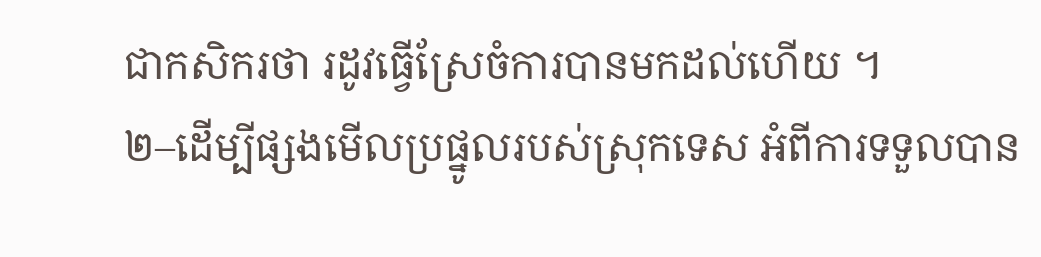ជាកសិករថា រដូវធ្វើស្រែចំការបានមកដល់ហើយ ។
២–ដើម្បីផ្សងមើលប្រផ្នូលរបស់ស្រុកទេស អំពីការទទួលបាន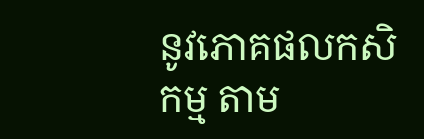នូវភោគផលកសិកម្ម តាម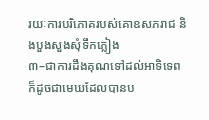រយៈការបរិភោគរបស់គោឧសភរាជ និងបួងសួងសុំទឹកភ្លៀង
៣–ជាការដឹងគុណទៅដល់អាទិទេព ក៏ដូចជាមេឃដែលបានប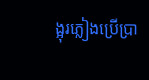ង្អុរភ្លៀងប្រើប្រា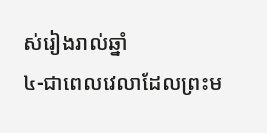ស់រៀងរាល់ឆ្នាំ
៤-ជាពេលវេលាដែលព្រះម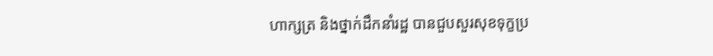ហាក្សត្រ និងថ្នាក់ដឹកនាំរដ្ឋ បានជួបសួរសុខទុក្ខប្រ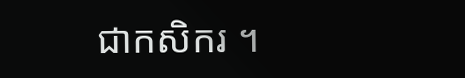ជាកសិករ ។